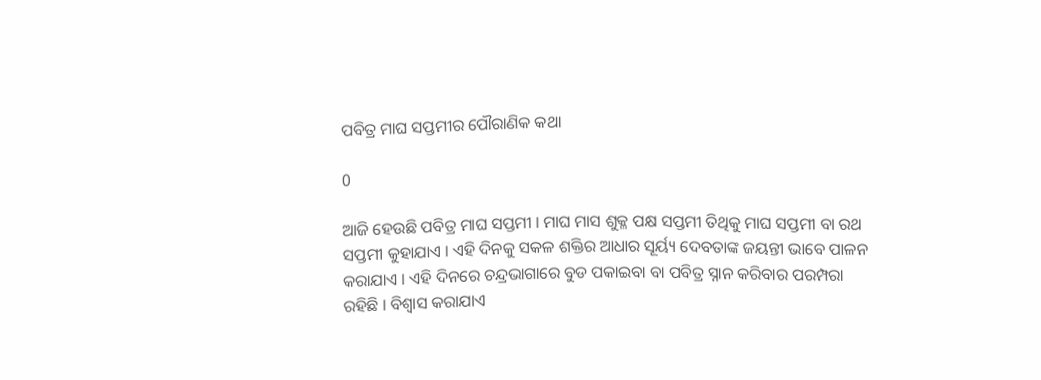ପବିତ୍ର ମାଘ ସପ୍ତମୀର ପୌରାଣିକ କଥା

0

ଆଜି ହେଉଛି ପବିତ୍ର ମାଘ ସପ୍ତମୀ । ମାଘ ମାସ ଶୁକ୍ଳ ପକ୍ଷ ସପ୍ତମୀ ତିଥିକୁ ମାଘ ସପ୍ତମୀ ବା ରଥ ସପ୍ତମୀ କୁହାଯାଏ । ଏହି ଦିନକୁ ସକଳ ଶକ୍ତିର ଆଧାର ସୂର୍ୟ୍ୟ ଦେବତାଙ୍କ ଜୟନ୍ତୀ ଭାବେ ପାଳନ କରାଯାଏ । ଏହି ଦିନରେ ଚନ୍ଦ୍ରଭାଗାରେ ବୁଡ ପକାଇବା ବା ପବିତ୍ର ସ୍ନାନ କରିବାର ପରମ୍ପରା ରହିଛି । ବିଶ୍ବାସ କରାଯାଏ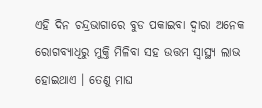ଏହି ଦିନ ଚନ୍ଦ୍ରଭାଗାରେ ବୁଡ ପକାଇବା ଦ୍ବାରା ଅନେକ ରୋଗବ୍ୟାଧିରୁ ମୁକ୍ତି ମିଳିବା ସହ ଉତ୍ତମ ସ୍ବାସ୍ଥ୍ୟ ଲାଭ ହୋଇଥାଏ । ତେଣୁ ମାଘ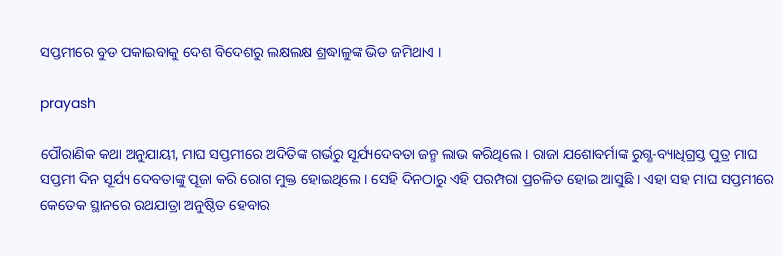ସପ୍ତମୀରେ ବୁଡ ପକାଇବାକୁ ଦେଶ ବିଦେଶରୁ ଲକ୍ଷଲକ୍ଷ ଶ୍ରଦ୍ଧାଳୁଙ୍କ ଭିଡ ଜମିଥାଏ ।

prayash

ପୌରାଣିକ କଥା ଅନୁଯାୟୀ, ମାଘ ସପ୍ତମୀରେ ଅଦିତିଙ୍କ ଗର୍ଭରୁ ସୂର୍ଯ୍ୟଦେବତା ଜନ୍ମ ଲାଭ କରିଥିଲେ । ରାଜା ଯଶୋବର୍ମାଙ୍କ ରୁଗ୍ଣ-ବ୍ୟାଧିଗ୍ରସ୍ତ ପୁତ୍ର ମାଘ ସପ୍ତମୀ ଦିନ ସୂର୍ଯ୍ୟ ଦେବତାଙ୍କୁ ପୂଜା କରି ରୋଗ ମୁକ୍ତ ହୋଇଥିଲେ । ସେହି ଦିନଠାରୁ ଏହି ପରମ୍ପରା ପ୍ରଚଳିତ ହୋଇ ଆସୁଛି । ଏହା ସହ ମାଘ ସପ୍ତମୀରେ କେତେକ ସ୍ଥାନରେ ରଥଯାତ୍ରା ଅନୁଷ୍ଠିତ ହେବାର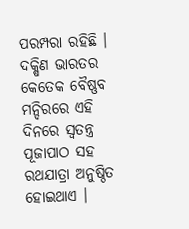ପରମ୍ପରା ରହିଛି । ଦକ୍ଷିଣ ଭାରତର କେତେକ ବୈଷ୍ଣବ ମନ୍ଦିରରେ ଏହି ଦିନରେ ସ୍ବତନ୍ତ୍ର ପୂଜାପାଠ ସହ ରଥଯାତ୍ରା ଅନୁଷ୍ଠିତ ହୋଇଥାଏ ।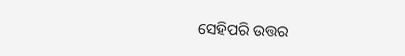ସେହିପରି ଉତ୍ତର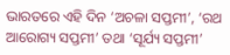ଭାରତରେ ଏହି ଦିନ ‘ଅଚଳା ସପ୍ତମୀ’, ‘ରଥ ଆରୋଗ୍ୟ ସପ୍ତମୀ’ ତଥା ‘ସୂର୍ଯ୍ୟ ସପ୍ତମୀ’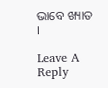ଭାବେ ଖ୍ୟାତ ।

Leave A Reply